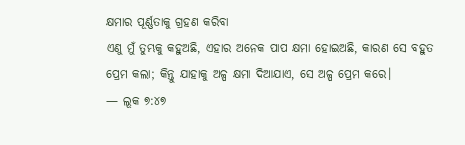କ୍ଷମାର ପୂର୍ଣ୍ଣତାକୁ ଗ୍ରହଣ କରିବା
ଏଣୁ ମୁଁ ତୁମ୍ଭକୁ କହୁଅଛି, ଏହାର ଅନେକ ପାପ କ୍ଷମା ହୋଇଅଛି, କାରଣ ସେ ବହୁତ ପ୍ରେମ କଲା; କିନ୍ତୁ ଯାହାକୁ ଅଳ୍ପ କ୍ଷମା ଦିଆଯାଏ, ସେ ଅଳ୍ପ ପ୍ରେମ କରେ।
— ଲୂକ ୭:୪୭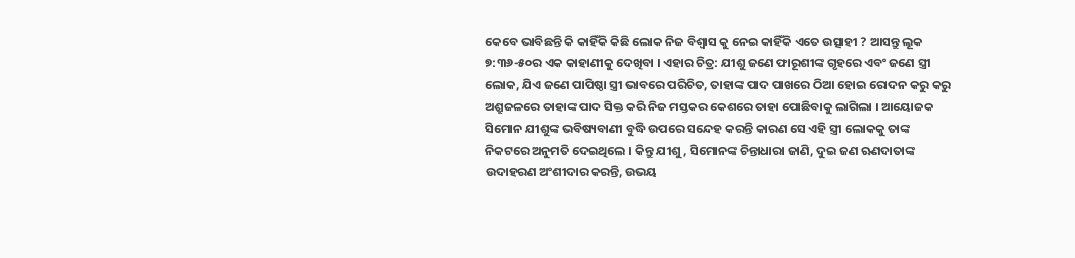କେବେ ଭାବିଛନ୍ତି କି କାହିଁକି କିଛି ଲୋକ ନିଜ ବିଶ୍ୱାସ କୁ ନେଇ କାହିଁକି ଏତେ ଉତ୍ସାହୀ ? ଆସନ୍ତୁ ଲୂକ ୭:୩୬-୫୦ର ଏକ କାହାଣୀକୁ ଦେଖିବା । ଏହାର ଚିତ୍ର: ଯୀଶୁ ଜଣେ ଫାରୂଶୀଙ୍କ ଗୃହରେ ଏବଂ ଜଣେ ସ୍ତ୍ରୀ ଲୋକ, ଯିଏ ଜଣେ ପାପିଷ୍ଠା ସ୍ତ୍ରୀ ଭାବରେ ପରିଚିତ, ତାହାଙ୍କ ପାଦ ପାଖରେ ଠିଆ ହୋଇ ରୋଦନ କରୁ କରୁ ଅଶ୍ରୁଜଳରେ ତାହାଙ୍କ ପାଦ ସିକ୍ତ କରି ନିଜ ମସ୍ତକର କେଶରେ ତାହା ପୋଛିବାକୁ ଲାଗିଲା । ଆୟୋଜକ ସିମୋନ ଯୀଶୁଙ୍କ ଭବିଷ୍ୟବାଣୀ ବୁଦ୍ଧି ଉପରେ ସନ୍ଦେହ କରନ୍ତି କାରଣ ସେ ଏହି ସ୍ତ୍ରୀ ଲୋକକୁ ତାଙ୍କ ନିକଟରେ ଅନୁମତି ଦେଇଥିଲେ । କିନ୍ତୁ ଯୀଶୁ, ସିମୋନଙ୍କ ଚିନ୍ତାଧାରା ଜାଣି, ଦୁଇ ଜଣ ଋଣଦାତାଙ୍କ ଉଦାହରଣ ଅଂଶୀଦାର କରନ୍ତି, ଉଭୟ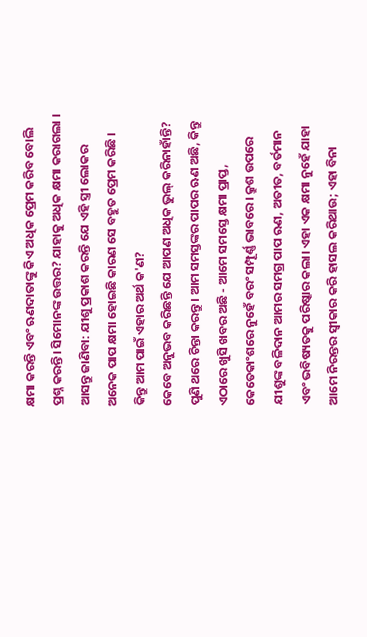କ୍ଷମା କରନ୍ତି ଏବଂ ଋଣଦାତାଙ୍କୁ କିଏ ଅଧିକ ପ୍ରେମ କରିବ ବୋଲି ପ୍ରଶ୍ନ କରନ୍ତି। ସିମୋନଙ୍କ ଉତ୍ତର? ଯାହାକୁ ଅଧିକ କ୍ଷମା କରାଗଲା । ଆସନ୍ତୁ ଜାଣିବା: ଯୀଶୁ ପ୍ରକାଶ କରନ୍ତି ଯେ ଏହି ସ୍ତ୍ରୀ ଲୋକର ଅନେକ ପାପ କ୍ଷମା ହୋଇଛି କାରଣ ସେ ବହୁତ ପ୍ରେମ କରିଛି । କିନ୍ତୁ ଆମ ପାଇଁ ଏହାର ଅର୍ଥ କ'ଣ?
କେବେ ଅନୁଭବ କରିଛନ୍ତି ଯେ ଆପଣ ଅଧିକ ଭୁଲ୍ କରିନାହାଁନ୍ତି? ପୁଣି ଥରେ ଚିନ୍ତା କରନ୍ତୁ। ଆମ ସମସ୍ତଙ୍କର ପାପର ଋଣ ଅଛି, କିନ୍ତୁ ଏଠାରେ ଖୁସି ଖବର ଅଛି - ଆମେ ସମସ୍ତେ କ୍ଷମା ପ୍ରାପ୍ତ, କେତେକାଂଶରେ ନୁହେଁ ବରଂ ସମ୍ପୂର୍ଣ୍ଣ ଭାବରେ। କ୍ରୁଶ ଉପରେ ଯୀଶୁଙ୍କ ବଳିଦାନ ଆମର ସମଗ୍ର ପାପ ଋଣ, ଅତୀତ, ବର୍ତମାନ ଏବଂ ଭବିଷ୍ୟତକୁ ପରିଷ୍କାର କଲା। ଏହା ଏକ କ୍ଷମା ନୁହେଁ ଯାହା ଆମେ ନିରନ୍ତର ସ୍ୱୀକାର କରି ହାସଲ କରିଥାଉ; ଏହା ବିନା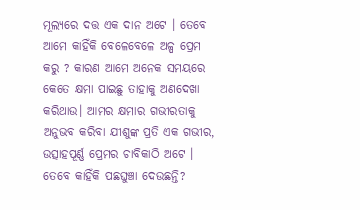ମୂଲ୍ୟରେ ଦତ୍ତ ଏକ ଦାନ ଅଟେ । ତେବେ ଆମେ କାହିଁକି ବେଳେବେଳେ ଅଳ୍ପ ପ୍ରେମ କରୁ ? କାରଣ ଆମେ ଅନେକ ସମୟରେ କେତେ କ୍ଷମା ପାଇଛୁ ତାହାକୁ ଅଣଦେଖା କରିଥାଉ। ଆମର କ୍ଷମାର ଗଭୀରତାକୁ ଅନୁଭବ କରିବା ଯୀଶୁଙ୍କ ପ୍ରତି ଏକ ଗଭୀର, ଉତ୍ସାହପୂର୍ଣ୍ଣ ପ୍ରେମର ଚାବିକାଠି ଅଟେ ।
ତେବେ କାହିଁକି ପଛଘୁଞ୍ଚା ଦେଉଛନ୍ତି?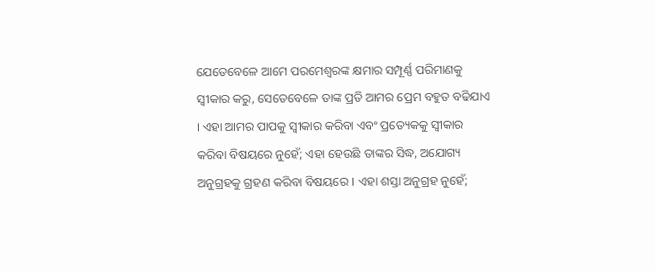ଯେତେବେଳେ ଆମେ ପରମେଶ୍ୱରଙ୍କ କ୍ଷମାର ସମ୍ପୂର୍ଣ୍ଣ ପରିମାଣକୁ ସ୍ୱୀକାର କରୁ, ସେତେବେଳେ ତାଙ୍କ ପ୍ରତି ଆମର ପ୍ରେମ ବହୁତ ବଢିଯାଏ । ଏହା ଆମର ପାପକୁ ସ୍ୱୀକାର କରିବା ଏବଂ ପ୍ରତ୍ୟେକକୁ ସ୍ୱୀକାର କରିବା ବିଷୟରେ ନୁହେଁ; ଏହା ହେଉଛି ତାଙ୍କର ସିଦ୍ଧ, ଅଯୋଗ୍ୟ ଅନୁଗ୍ରହକୁ ଗ୍ରହଣ କରିବା ବିଷୟରେ । ଏହା ଶସ୍ତା ଅନୁଗ୍ରହ ନୁହେଁ;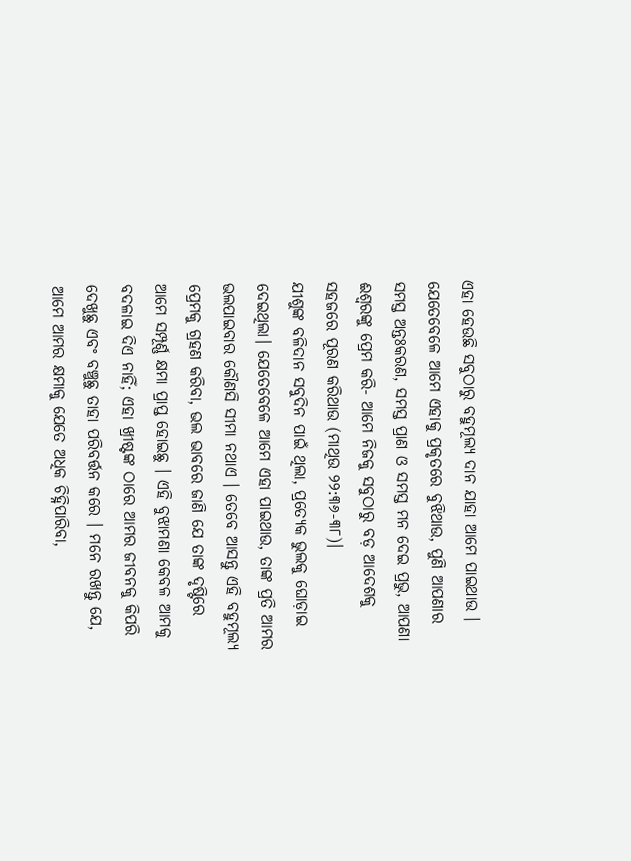ଏହା ହେଉଛି ସବୁଠାରୁ ବହୁମୂଲ୍ୟ ଦାନ ଯାହା ଆମେ ପାଇଥାଉ । ଯେତେବେଳେ ଆମେ ଏହାକୁ ପ୍ରକୃତରେ ବୁଝିଥାଉ, ପୁଣି ଆପଣାର ସମସ୍ତ ଅନ୍ତଃକରଣ, ସମସ୍ତ ପ୍ରାଣ ଓ ସମସ୍ତ ମନ ଦେଇ ପ୍ରଭୁ, ଆପଣା ଈଶ୍ଵରଙ୍କୁ ପ୍ରେମ କରି- ଆମେ ନିଜକୁ ସବୁଠାରୁ ବଡ଼ ଆଦେଶକୁ ସହଜରେ ପୂରଣ କରିଥାଉ (ମାଥିଉ ୨୨:୩୬-୩୮)।
ଯୀଶୁଙ୍କ ବଳିଦାନ ସବୁଦିନ ପାଇଁ ଥିଲା, ପ୍ରତ୍ୟେକ ଭୁଲକୁ ଘୋଡ଼ାଇ ଦେଇଥିଲା। ଯେତେବେଳେ ଆମେ ଏହା ପାଇଥାଉ, ତାଙ୍କ ପ୍ରତି ଆମର ଭଲପାଇବାର କୌଣସି ସୀମା ନଥାଏ । ତେବେ ଆସନ୍ତୁ ଏହି ବହୁମୂଲ୍ୟ ପ୍ରେମକୁ ଗ୍ରହଣ କରିବା, ଭଲ ଭାବରେ ଜାଣି ଯେ ତାଙ୍କ ଦୃଷ୍ଟିରେ ଆମେ ସମ୍ପୂର୍ଣ୍ଣ କ୍ଷମା ପ୍ରାପ୍ତ ହୋଇଛୁ । ଏହି ବୁଝାମଣା କେବଳ ଆମକୁ ବଦଳାଇ ଦିଏ ନାହିଁ; ଏହା ଖ୍ରୀଷ୍ଟଙ୍କ ଠାରେ ଆମର ଜୀବନକୁ କିପରି ଦେଖୁଛୁ ଏବଂ ବଞ୍ଚୁଛୁ ତାହା ପରିବର୍ତ୍ତନ କରେ । ମନେ ରଖନ୍ତୁ ଯେ, ଆମେ ଆମର କ୍ଷମାକୁ ଯେତେ ଅଧିକ ଚିହ୍ନିପାରିବା,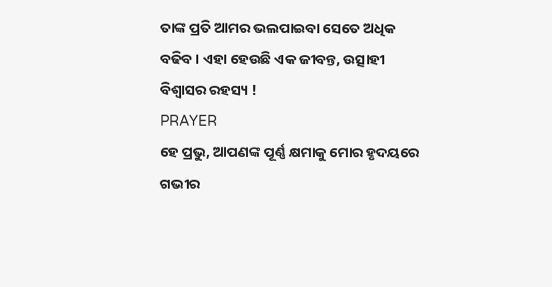ତାଙ୍କ ପ୍ରତି ଆମର ଭଲପାଇବା ସେତେ ଅଧିକ ବଢିବ । ଏହା ହେଉଛି ଏକ ଜୀବନ୍ତ, ଉତ୍ସାହୀ ବିଶ୍ୱାସର ରହସ୍ୟ !
PRAYER
ହେ ପ୍ରଭୁ, ଆପଣଙ୍କ ପୂର୍ଣ୍ଣ କ୍ଷମାକୁ ମୋର ହୃଦୟରେ ଗଭୀର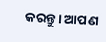କରନ୍ତୁ। ଆପଣ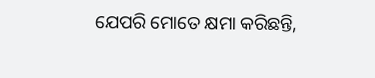ଯେପରି ମୋତେ କ୍ଷମା କରିଛନ୍ତି,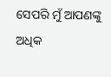ସେପରି ମୁଁ ଆପଣଙ୍କୁ ଅଧିକ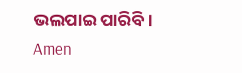ଭଲପାଇ ପାରିବି।
Amen